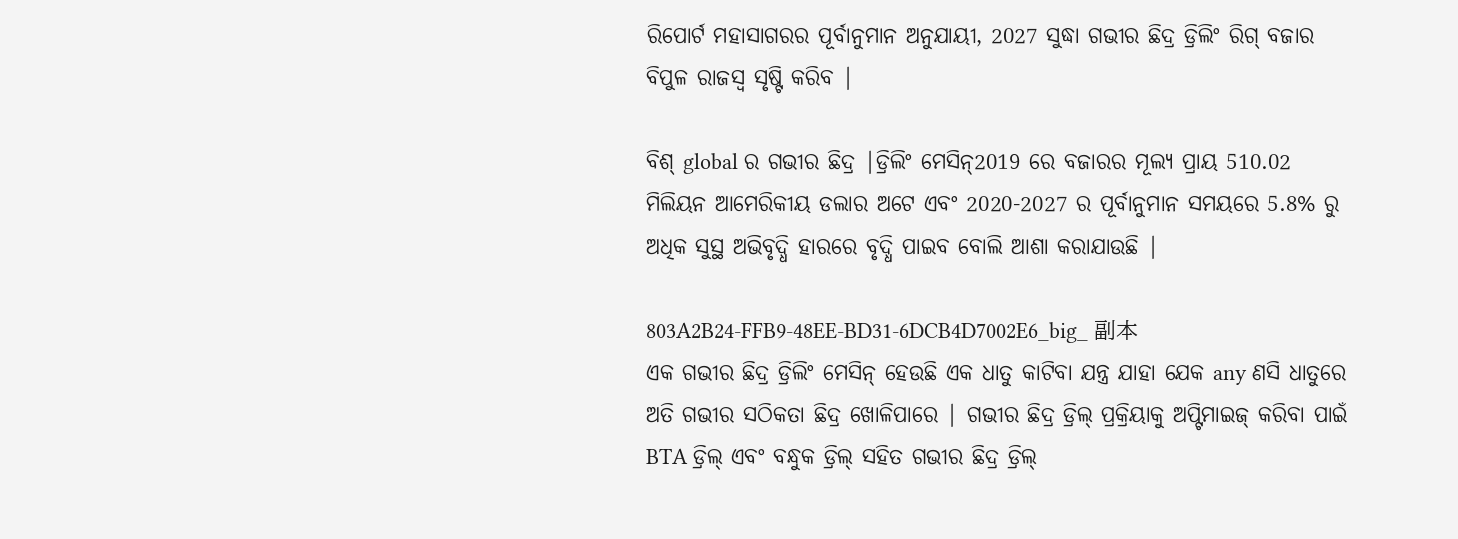ରିପୋର୍ଟ ମହାସାଗରର ପୂର୍ବାନୁମାନ ଅନୁଯାୟୀ, 2027 ସୁଦ୍ଧା ଗଭୀର ଛିଦ୍ର ଡ୍ରିଲିଂ ରିଗ୍ ବଜାର ବିପୁଳ ରାଜସ୍ୱ ସୃଷ୍ଟି କରିବ |

ବିଶ୍ global ର ଗଭୀର ଛିଦ୍ର |ଡ୍ରିଲିଂ ମେସିନ୍2019 ରେ ବଜାରର ମୂଲ୍ୟ ପ୍ରାୟ 510.02 ମିଲିୟନ ଆମେରିକୀୟ ଡଲାର ଅଟେ ଏବଂ 2020-2027 ର ପୂର୍ବାନୁମାନ ସମୟରେ 5.8% ରୁ ଅଧିକ ସୁସ୍ଥ ଅଭିବୃଦ୍ଧି ହାରରେ ବୃଦ୍ଧି ପାଇବ ବୋଲି ଆଶା କରାଯାଉଛି |

803A2B24-FFB9-48EE-BD31-6DCB4D7002E6_big_ 副本
ଏକ ଗଭୀର ଛିଦ୍ର ଡ୍ରିଲିଂ ମେସିନ୍ ହେଉଛି ଏକ ଧାତୁ କାଟିବା ଯନ୍ତ୍ର ଯାହା ଯେକ any ଣସି ଧାତୁରେ ଅତି ଗଭୀର ସଠିକତା ଛିଦ୍ର ଖୋଳିପାରେ | ଗଭୀର ଛିଦ୍ର ଡ୍ରିଲ୍ ପ୍ରକ୍ରିୟାକୁ ଅପ୍ଟିମାଇଜ୍ କରିବା ପାଇଁ BTA ଡ୍ରିଲ୍ ଏବଂ ବନ୍ଧୁକ ଡ୍ରିଲ୍ ସହିତ ଗଭୀର ଛିଦ୍ର ଡ୍ରିଲ୍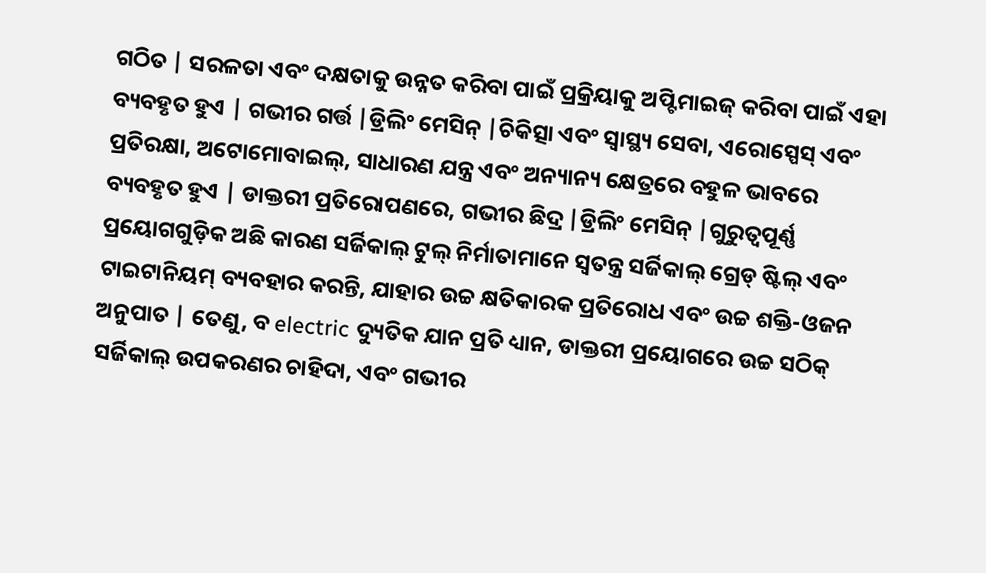ଗଠିତ | ସରଳତା ଏବଂ ଦକ୍ଷତାକୁ ଉନ୍ନତ କରିବା ପାଇଁ ପ୍ରକ୍ରିୟାକୁ ଅପ୍ଟିମାଇଜ୍ କରିବା ପାଇଁ ଏହା ବ୍ୟବହୃତ ହୁଏ | ଗଭୀର ଗର୍ତ୍ତ |ଡ୍ରିଲିଂ ମେସିନ୍ |ଚିକିତ୍ସା ଏବଂ ସ୍ୱାସ୍ଥ୍ୟ ସେବା, ଏରୋସ୍ପେସ୍ ଏବଂ ପ୍ରତିରକ୍ଷା, ଅଟୋମୋବାଇଲ୍, ସାଧାରଣ ଯନ୍ତ୍ର ଏବଂ ଅନ୍ୟାନ୍ୟ କ୍ଷେତ୍ରରେ ବହୁଳ ଭାବରେ ବ୍ୟବହୃତ ହୁଏ | ଡାକ୍ତରୀ ପ୍ରତିରୋପଣରେ, ଗଭୀର ଛିଦ୍ର |ଡ୍ରିଲିଂ ମେସିନ୍ |ଗୁରୁତ୍ୱପୂର୍ଣ୍ଣ ପ୍ରୟୋଗଗୁଡ଼ିକ ଅଛି କାରଣ ସର୍ଜିକାଲ୍ ଟୁଲ୍ ନିର୍ମାତାମାନେ ସ୍ୱତନ୍ତ୍ର ସର୍ଜିକାଲ୍ ଗ୍ରେଡ୍ ଷ୍ଟିଲ୍ ଏବଂ ଟାଇଟାନିୟମ୍ ବ୍ୟବହାର କରନ୍ତି, ଯାହାର ଉଚ୍ଚ କ୍ଷତିକାରକ ପ୍ରତିରୋଧ ଏବଂ ଉଚ୍ଚ ଶକ୍ତି-ଓଜନ ଅନୁପାତ | ତେଣୁ, ବ electric ଦ୍ୟୁତିକ ଯାନ ପ୍ରତି ଧ୍ୟାନ, ଡାକ୍ତରୀ ପ୍ରୟୋଗରେ ଉଚ୍ଚ ସଠିକ୍ ସର୍ଜିକାଲ୍ ଉପକରଣର ଚାହିଦା, ଏବଂ ଗଭୀର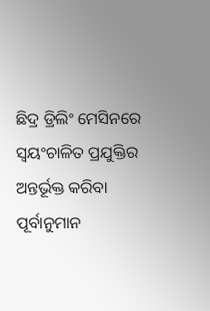ଛିଦ୍ର ଡ୍ରିଲିଂ ମେସିନରେ ସ୍ୱୟଂଚାଳିତ ପ୍ରଯୁକ୍ତିର ଅନ୍ତର୍ଭୂକ୍ତ କରିବା ପୂର୍ବାନୁମାନ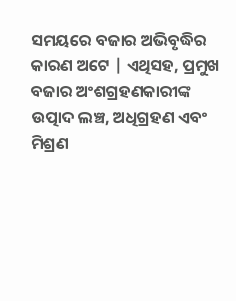ସମୟରେ ବଜାର ଅଭିବୃଦ୍ଧିର କାରଣ ଅଟେ | ଏଥିସହ, ପ୍ରମୁଖ ବଜାର ଅଂଶଗ୍ରହଣକାରୀଙ୍କ ଉତ୍ପାଦ ଲଞ୍ଚ, ଅଧିଗ୍ରହଣ ଏବଂ ମିଶ୍ରଣ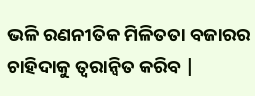ଭଳି ରଣନୀତିକ ମିଳିତତା ବଜାରର ଚାହିଦାକୁ ତ୍ୱରାନ୍ୱିତ କରିବ |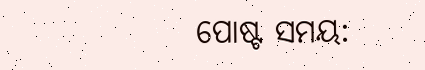ପୋଷ୍ଟ ସମୟ: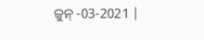ଜୁନ୍ -03-2021 |